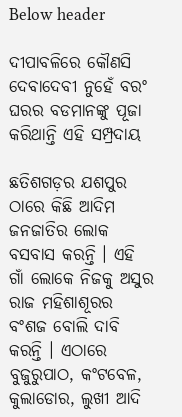Below header

ଦୀପାବଳିରେ କୌଣସି ଦେବାଦେବୀ ନୁହେଁ ବରଂ ଘରର ବଡମାନଙ୍କୁ ପୂଜା କରିଥାନ୍ତି ଏହି ସମ୍ପ୍ରଦାୟ

ଛତିଶଗଡ଼ର ଯଶପୁର ଠାରେ କିଛି ଆଦିମ ଜନଜାତିର ଲୋକ ବସବାସ କରନ୍ତି । ଏହି ଗାଁ ଲୋକେ ନିଜକୁ ଅସୁର ରାଜ ମହିଶାଶୂରର ବଂଶଜ ବୋଲି ଦାବି କରନ୍ତି । ଏଠାରେ ବୁଜୁରୁପାଠ, କଂଟବେଳ, କୁଲାଡୋର, ଲୁଖୀ ଆଦି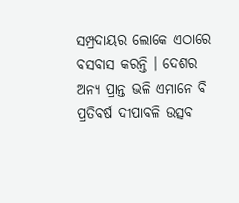ସମ୍ପ୍ରଦାୟର ଲୋକେ ଏଠାରେ ବସବାସ କରନ୍ତି । ଦେଶର ଅନ୍ୟ ପ୍ରାନ୍ତ ଭଳି ଏମାନେ ବି ପ୍ରତିବର୍ଷ ଦୀପାବଳି ଉତ୍ସବ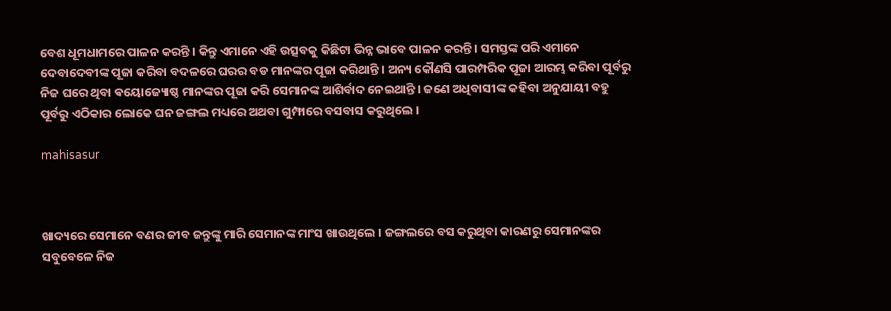ବେଶ ଧୂମଧାମରେ ପାଳନ କରନ୍ତି । କିନ୍ତୁ ଏମାନେ ଏହି ଉତ୍ସବକୁ କିଛିଟା ଭିନ୍ନ ଭାବେ ପାଳନ କରନ୍ତି । ସମସ୍ତଙ୍କ ପରି ଏମାନେ ଦେବାଦେବୀଙ୍କ ପୂଜା କରିବା ବଦଳରେ ଘରର ବଡ ମାନଙ୍କର ପୂଜା କରିଥାନ୍ତି । ଅନ୍ୟ କୌଣସି ପାରମ୍ପରିକ ପୂଜା ଆରମ୍ଭ କରିବା ପୂର୍ବରୁ ନିଜ ଘରେ ଥିବା ଵୟୋଜ୍ୟୋଷ୍ଠ ମାନଙ୍କର ପୂଜା କରି ସେମାନଙ୍କ ଆଶିର୍ବାଦ ନେଇଥାନ୍ତି । ଜଣେ ଅଧିବାସୀଙ୍କ କହିବା ଅନୁଯାୟୀ ବହୁ ପୂର୍ବରୁ ଏଠିକାର ଲୋକେ ଘନ ଜଙ୍ଗଲ ମଧ୍ୟରେ ଅଥବା ଗୁମ୍ଫାରେ ବସବାସ କରୁଥିଲେ ।

mahisasur



ଖାଦ୍ୟରେ ସେମାନେ ବଣର ଜୀବ ଜନ୍ତୁଙ୍କୁ ମାରି ସେମାନଙ୍କ ମାଂସ ଖାଉଥିଲେ । ଜଙ୍ଗଲରେ ବସ କରୁଥିବା କାରଣରୁ ସେମାନଙ୍କର ସବୁବେଳେ ନିଜ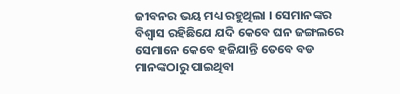ଜୀବନର ଭୟ ମଧ୍ୟ ରହୁଥିଲା । ସେମାନଙ୍କର ବିଶ୍ୱାସ ରହିଛିଯେ ଯଦି କେବେ ଘନ ଜଙ୍ଗଲରେ ସେମାନେ କେବେ ହଜିଯାନ୍ତି ତେବେ ବଡ ମାନଙ୍କଠାରୁ ପାଇଥିବା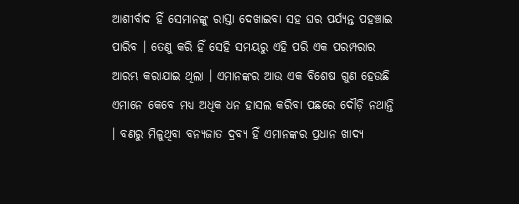ଆଶୀର୍ବାଦ ହିଁ ସେମାନଙ୍କୁ ରାସ୍ତା ଦେଖାଇବା ସହ ଘର ପର୍ଯ୍ୟନ୍ତ ପହଞ୍ଚାଇ ପାରିବ । ତେଣୁ କରି ହିଁ ସେହି ସମୟରୁ ଏହି ପରି ଏକ ପରମ୍ପରାର ଆରମ୍ଭ କରାଯାଇ ଥିଲା । ଏମାନଙ୍କର ଆଉ ଏକ ବିଶେଷ ଗୁଣ ହେଉଛି ଏମାନେ କେବେ ମଧ୍ୟ ଅଧିକ ଧନ ହାସଲ କରିବା ପଛରେ ଦୌଡ଼ି ନଥାନ୍ତି । ବଣରୁ ମିଳୁଥିବା ବନ୍ୟଜାତ ଦ୍ରବ୍ୟ ହିଁ ଏମାନଙ୍କର ପ୍ରଧାନ ଖାଦ୍ୟ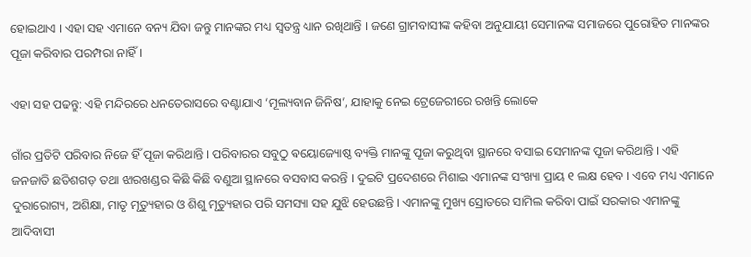ହୋଇଥାଏ । ଏହା ସହ ଏମାନେ ବନ୍ୟ ଯିବା ଜନ୍ତୁ ମାନଙ୍କର ମଧ୍ୟ ସ୍ୱତନ୍ତ୍ର ଧ୍ୟାନ ରଖିଥାନ୍ତି । ଜଣେ ଗ୍ରାମବାସୀଙ୍କ କହିବା ଅନୁଯାୟୀ ସେମାନଙ୍କ ସମାଜରେ ପୁରୋହିତ ମାନଙ୍କର ପୂଜା କରିବାର ପରମ୍ପରା ନାହିଁ ।

ଏହା ସହ ପଢନ୍ତୁ: ଏହି ମନ୍ଦିରରେ ଧନତେରାସରେ ବଣ୍ଟାଯାଏ ‘ମୂଲ୍ୟବାନ ଜିନିଷ’, ଯାହାକୁ ନେଇ ଟ୍ରେଜେରୀରେ ରଖନ୍ତି ଲୋକେ

ଗାଁର ପ୍ରତିଟି ପରିବାର ନିଜେ ହିଁ ପୂଜା କରିଥାନ୍ତି । ପରିବାରର ସବୁଠୁ ଵୟୋଜ୍ୟୋଷ୍ଠ ବ୍ୟକ୍ତି ମାନଙ୍କୁ ପୂଜା କରୁଥିବା ସ୍ଥାନରେ ବସାଇ ସେମାନଙ୍କ ପୂଜା କରିଥାନ୍ତି । ଏହି ଜନଜାତି ଛତିଶଗଡ଼ ତଥା ଝାରଖଣ୍ଡର କିଛି କିଛି ବଣୁଆ ସ୍ଥାନରେ ବସବାସ କରନ୍ତି । ଦୁଇଟି ପ୍ରଦେଶରେ ମିଶାଇ ଏମାନଙ୍କ ସଂଖ୍ୟା ପ୍ରାୟ ୧ ଲକ୍ଷ ହେବ । ଏବେ ମଧ୍ୟ ଏମାନେ ଦୁରାରୋଗ୍ୟ, ଅଶିକ୍ଷା, ମାତୃ ମୃତ୍ୟୁହାର ଓ ଶିଶୁ ମୃତ୍ୟୁହାର ପରି ସମସ୍ୟା ସହ ଯୁଝି ହେଉଛନ୍ତି । ଏମାନଙ୍କୁ ମୁଖ୍ୟ ସ୍ରୋତରେ ସାମିଲ କରିବା ପାଇଁ ସରକାର ଏମାନଙ୍କୁ ଆଦିବାସୀ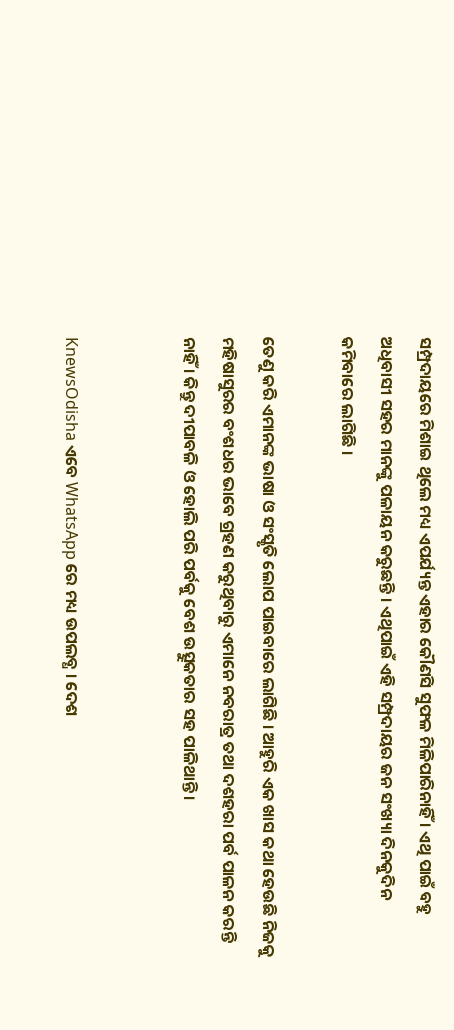ସମ୍ପ୍ରଦାୟରେ ମିଶାଇ ଥିଲେ ମଧ୍ୟ ଏପର୍ଯ୍ୟନ୍ତ ଏହାର କୌଣସି ସୁଫଳ ମିଳିପାରିନାହିଁ । ଏଥି ପାଇଁ ବହୁ ଅଧିବାସୀ ସହର ମାନଙ୍କୁ ପଳାୟନ କରୁଛନ୍ତି । ଏଥିପାଇଁ ଏହି ସମ୍ପ୍ରଦାୟର ଜନ ସଂଖ୍ୟା ଦିନକୁଦିନ କମିବାରେ ଲାଗିଛି ।

ତେଣୁ କରି ଏମାନଙ୍କ ଭାଷା ଓ ସଂସ୍କୃତି ଲୋପ ପାଇବାରେ ଲାଗିଛି । ଆହୁରି ଏକ ଖାସ କଥା ହେଉଛି ନିଜକୁ ମହିଷାସୁରର ବଂଶଧର ଭାବେ ଗ୍ରହଣ କରୁଥିବାରୁ ଏମାନେ ନବରାତ୍ର ତଥା ଦଶହରା ପର୍ବ ପାଳନ କରନ୍ତି ନାହିଁ । କିନ୍ତୁ ଦୀପାବଳି ଓ ହୋଲି ପରି ପର୍ବକୁ ବେଶ ଉତ୍ସୁକତାର ସହ ପାଳିଥାନ୍ତି ।


KnewsOdisha ଏବେ WhatsApp ରେ ମଧ୍ୟ ଉପଲବ୍ଧ । ଦେଶ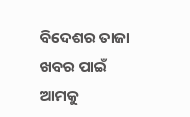ବିଦେଶର ତାଜା ଖବର ପାଇଁ ଆମକୁ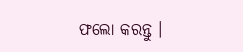ଫଲୋ କରନ୍ତୁ ।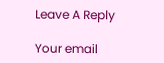Leave A Reply

Your email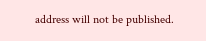address will not be published.